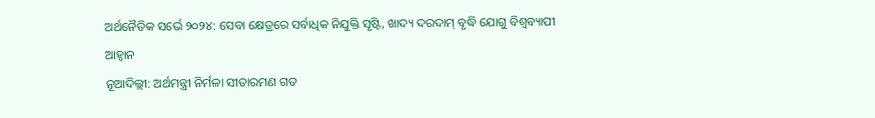ଅର୍ଥନୈତିକ ସର୍ଭେ ୨୦୨୪: ସେବା କ୍ଷେତ୍ରରେ ସର୍ବାଧିକ ନିଯୁକ୍ତି ସୃଷ୍ଟି, ଖାଦ୍ୟ ଦରଦାମ୍ ବୃଦ୍ଧି ଯୋଗୁ ବିଶ୍ୱବ୍ୟାପୀ ଆହ୍ବାନ
ନୂଆଦିଲ୍ଲୀ: ଅର୍ଥମନ୍ତ୍ରୀ ନିର୍ମଳା ସୀତାରମଣ ଗତ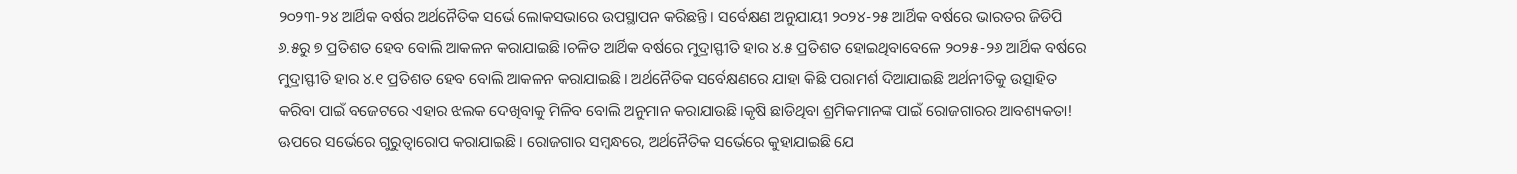୨୦୨୩-୨୪ ଆର୍ଥିକ ବର୍ଷର ଅର୍ଥନୈତିକ ସର୍ଭେ ଲୋକସଭାରେ ଉପସ୍ଥାପନ କରିଛନ୍ତି। ସର୍ବେକ୍ଷଣ ଅନୁଯାୟୀ ୨୦୨୪-୨୫ ଆର୍ଥିକ ବର୍ଷରେ ଭାରତର ଜିଡିପି ୬.୫ରୁ ୭ ପ୍ରତିଶତ ହେବ ବୋଲି ଆକଳନ କରାଯାଇଛି।ଚଳିତ ଆର୍ଥିକ ବର୍ଷରେ ମୁଦ୍ରାସ୍ଫୀତି ହାର ୪.୫ ପ୍ରତିଶତ ହୋଇଥିବାବେଳେ ୨୦୨୫-୨୬ ଆର୍ଥିକ ବର୍ଷରେ ମୁଦ୍ରାସ୍ଫୀତି ହାର ୪.୧ ପ୍ରତିଶତ ହେବ ବୋଲି ଆକଳନ କରାଯାଇଛି। ଅର୍ଥନୈତିକ ସର୍ବେକ୍ଷଣରେ ଯାହା କିଛି ପରାମର୍ଶ ଦିଆଯାଇଛି ଅର୍ଥନୀତିକୁ ଉତ୍ସାହିତ କରିବା ପାଇଁ ବଜେଟରେ ଏହାର ଝଲକ ଦେଖିବାକୁ ମିଳିବ ବୋଲି ଅନୁମାନ କରାଯାଉଛି।କୃଷି ଛାଡିଥିବା ଶ୍ରମିକମାନଙ୍କ ପାଇଁ ରୋଜଗାରର ଆବଶ୍ୟକତା! ଊପରେ ସର୍ଭେରେ ଗୁରୁତ୍ବାରୋପ କରାଯାଇଛି। ରୋଜଗାର ସମ୍ବନ୍ଧରେ, ଅର୍ଥନୈତିକ ସର୍ଭେରେ କୁହାଯାଇଛି ଯେ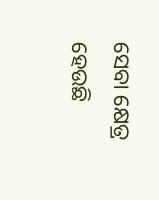ସେବା କ୍ଷେତ୍ର ହେଉଛି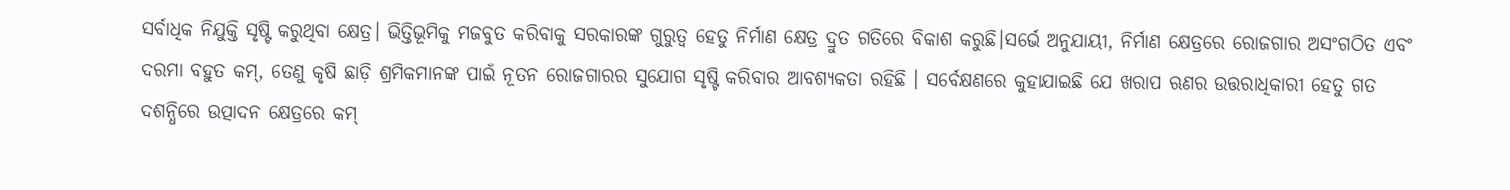ସର୍ବାଧିକ ନିଯୁକ୍ତି ସୃଷ୍ଟି କରୁଥିବା କ୍ଷେତ୍ର। ଭିତ୍ତିଭୂମିକୁ ମଜବୁତ କରିବାକୁ ସରକାରଙ୍କ ଗୁରୁତ୍ୱ ହେତୁ ନିର୍ମାଣ କ୍ଷେତ୍ର ଦ୍ରୁତ ଗତିରେ ବିକାଶ କରୁଛି।ସର୍ଭେ ଅନୁଯାୟୀ, ନିର୍ମାଣ କ୍ଷେତ୍ରରେ ରୋଜଗାର ଅସଂଗଠିତ ଏବଂ ଦରମା ବହୁତ କମ୍, ତେଣୁ କୃଷି ଛାଡ଼ି ଶ୍ରମିକମାନଙ୍କ ପାଇଁ ନୂତନ ରୋଜଗାରର ସୁଯୋଗ ସୃଷ୍ଟି କରିବାର ଆବଶ୍ୟକତା ରହିଛି । ସର୍ବେକ୍ଷଣରେ କୁହାଯାଇଛି ଯେ ଖରାପ ଋଣର ଉତ୍ତରାଧିକାରୀ ହେତୁ ଗତ ଦଶନ୍ଧିରେ ଉତ୍ପାଦନ କ୍ଷେତ୍ରରେ କମ୍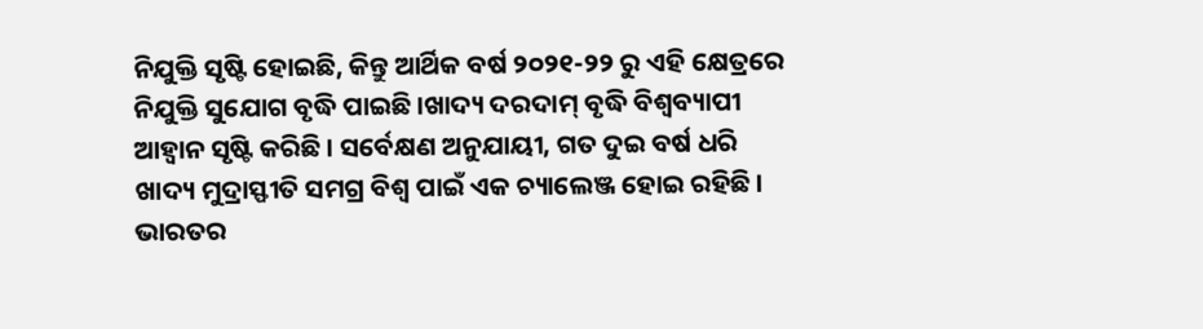ନିଯୁକ୍ତି ସୃଷ୍ଟି ହୋଇଛି, କିନ୍ତୁ ଆର୍ଥିକ ବର୍ଷ ୨୦୨୧-୨୨ ରୁ ଏହି କ୍ଷେତ୍ରରେ ନିଯୁକ୍ତି ସୁଯୋଗ ବୃଦ୍ଧି ପାଇଛି।ଖାଦ୍ୟ ଦରଦାମ୍ ବୃଦ୍ଧି ବିଶ୍ୱବ୍ୟାପୀ ଆହ୍ବାନ ସୃଷ୍ଟି କରିଛି। ସର୍ବେକ୍ଷଣ ଅନୁଯାୟୀ, ଗତ ଦୁଇ ବର୍ଷ ଧରି ଖାଦ୍ୟ ମୁଦ୍ରାସ୍ଫୀତି ସମଗ୍ର ବିଶ୍ୱ ପାଇଁ ଏକ ଚ୍ୟାଲେଞ୍ଜ ହୋଇ ରହିଛି। ଭାରତର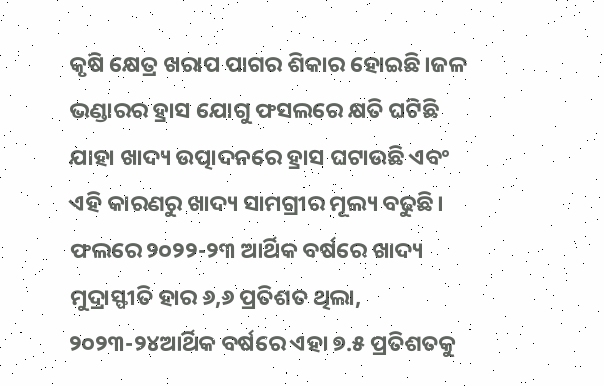କୃଷି କ୍ଷେତ୍ର ଖରାପ ପାଗର ଶିକାର ହୋଇଛି।ଜଳ ଭଣ୍ଡାରର ହ୍ରାସ ଯୋଗୁ ଫସଲରେ କ୍ଷତି ଘଟିଛି ଯାହା ଖାଦ୍ୟ ଉତ୍ପାଦନରେ ହ୍ରାସ ଘଟାଉଛି ଏବଂ ଏହି କାରଣରୁ ଖାଦ୍ୟ ସାମଗ୍ରୀର ମୂଲ୍ୟ ବଢୁଛି। ଫଲରେ ୨୦୨୨-୨୩ ଆର୍ଥିକ ବର୍ଷରେ ଖାଦ୍ୟ ମୁଦ୍ରାସ୍ଫୀତି ହାର ୬,୬ ପ୍ରତିଶତ ଥିଲା, ୨୦୨୩-୨୪ଆର୍ଥିକ ବର୍ଷରେ ଏହା ୭.୫ ପ୍ରତିଶତକୁ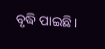ବୃଦ୍ଧି ପାଇଛି।